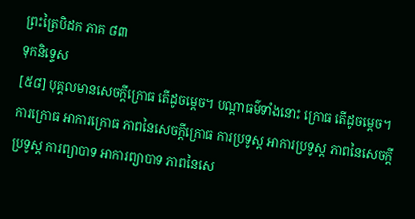ព្រះត្រៃបិដក ភាគ ៨៣
ទុកនិទ្ទេស
[៥៨] បុគ្គលមានសេចក្តីក្រោធ តើដូចម្តេច។ បណ្តាធម៌ទាំងនោះ ក្រោធ តើដូចម្តេច។ ការក្រោធ អាការក្រោធ ភាពនៃសេចក្តីក្រោធ ការប្រទូស្ត អាការប្រទូស្ត ភាពនៃសេចក្តីប្រទូស្ត ការព្យាបាទ អាការព្យាបាទ ភាពនៃសេ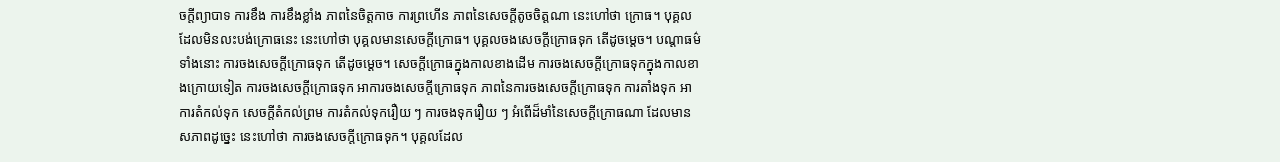ចក្តីព្យាបាទ ការខឹង ការខឹងខ្លាំង ភាពនៃចិត្តកាច ការព្រហើន ភាពនៃសេចក្តីតូចចិត្តណា នេះហៅថា ក្រោធ។ បុគ្គលដែលមិនលះបង់ក្រោធនេះ នេះហៅថា បុគ្គលមានសេចក្តីក្រោធ។ បុគ្គលចងសេចក្តីក្រោធទុក តើដូចម្តេច។ បណ្តាធម៌ទាំងនោះ ការចងសេចក្តីក្រោធទុក តើដូចម្តេច។ សេចក្តីក្រោធក្នុងកាលខាងដើម ការចងសេចក្តីក្រោធទុកក្នុងកាលខាងក្រោយទៀត ការចងសេចក្តីក្រោធទុក អាការចងសេចក្តីក្រោធទុក ភាពនៃការចងសេចក្តីក្រោធទុក ការតាំងទុក អាការតំកល់ទុក សេចក្តីតំកល់ព្រម ការតំកល់ទុករឿយ ៗ ការចងទុករឿយ ៗ អំពើដ៏មាំនៃសេចក្តីក្រោធណា ដែលមានសភាពដូច្នេះ នេះហៅថា ការចងសេចក្តីក្រោធទុក។ បុគ្គលដែល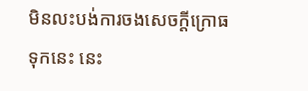មិនលះបង់ការចងសេចក្តីក្រោធទុកនេះ នេះ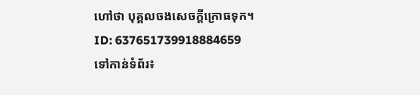ហៅថា បុគ្គលចងសេចក្តីក្រោធទុក។
ID: 637651739918884659
ទៅកាន់ទំព័រ៖